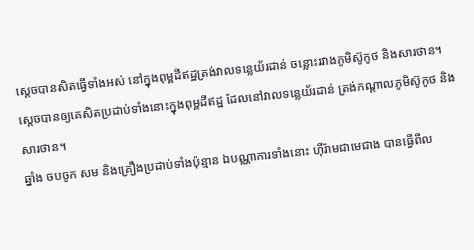ស្ដេចបានសិតធ្វើទាំងអស់ នៅក្នុងពុម្ពដីឥដ្ឋត្រង់វាលទន្លេយ័រដាន់ ចន្លោះរវាងភូមិស៊ូកូថ និងសារថាន។
ស្តេចបានឲ្យគេសិតប្រដាប់ទាំងនោះក្នុងពុម្ពដីឥដ្ឋ ដែលនៅវាលទន្លេយ័រដាន់ ត្រង់កណ្ដាលភូមិស៊ូកូថ និងសារថាន។
ឆ្នាំង ចបចូក សម និងគ្រឿងប្រដាប់ទាំងប៉ុន្មាន ឯបណ្ណាការទាំងនោះ ហ៊ីរ៉ាមជាមេជាង បានធ្វើពីល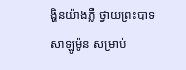ង្ហិនយ៉ាងភ្លឺ ថ្វាយព្រះបាទសាឡូម៉ូន សម្រាប់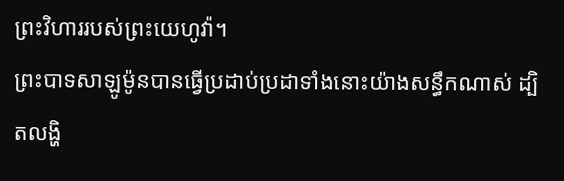ព្រះវិហាររបស់ព្រះយេហូវ៉ា។
ព្រះបាទសាឡូម៉ូនបានធ្វើប្រដាប់ប្រដាទាំងនោះយ៉ាងសន្ធឹកណាស់ ដ្បិតលង្ហិ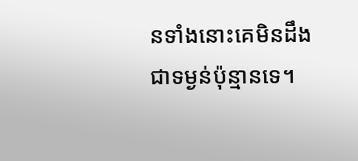នទាំងនោះគេមិនដឹងជាទម្ងន់ប៉ុន្មានទេ។